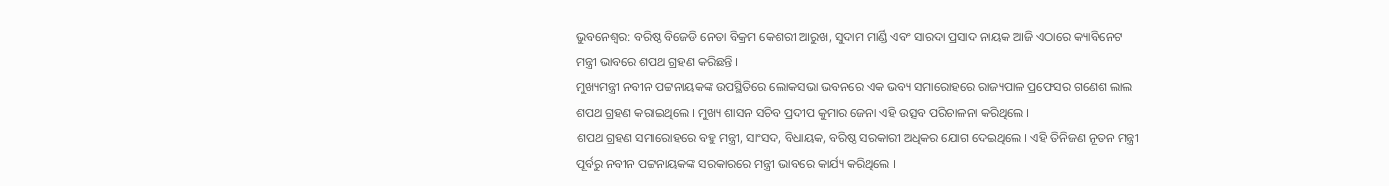ଭୁବନେଶ୍ୱର: ବରିଷ୍ଠ ବିଜେଡି ନେତା ବିକ୍ରମ କେଶରୀ ଆରୁଖ, ସୁଦାମ ମାର୍ଣ୍ଡି ଏବଂ ସାରଦା ପ୍ରସାଦ ନାୟକ ଆଜି ଏଠାରେ କ୍ୟାବିନେଟ ମନ୍ତ୍ରୀ ଭାବରେ ଶପଥ ଗ୍ରହଣ କରିଛନ୍ତି ।
ମୁଖ୍ୟମନ୍ତ୍ରୀ ନବୀନ ପଟ୍ଟନାୟକଙ୍କ ଉପସ୍ଥିତିରେ ଲୋକସଭା ଭବନରେ ଏକ ଭବ୍ୟ ସମାରୋହରେ ରାଜ୍ୟପାଳ ପ୍ରଫେସର ଗଣେଶ ଲାଲ ଶପଥ ଗ୍ରହଣ କରାଇଥିଲେ । ମୁଖ୍ୟ ଶାସନ ସଚିବ ପ୍ରଦୀପ କୁମାର ଜେନା ଏହି ଉତ୍ସବ ପରିଚାଳନା କରିଥିଲେ ।
ଶପଥ ଗ୍ରହଣ ସମାରୋହରେ ବହୁ ମନ୍ତ୍ରୀ, ସାଂସଦ, ବିଧାୟକ, ବରିଷ୍ଠ ସରକାରୀ ଅଧିକର ଯୋଗ ଦେଇଥିଲେ । ଏହି ତିନିଜଣ ନୂତନ ମନ୍ତ୍ରୀ ପୂର୍ବରୁ ନବୀନ ପଟ୍ଟନାୟକଙ୍କ ସରକାରରେ ମନ୍ତ୍ରୀ ଭାବରେ କାର୍ଯ୍ୟ କରିଥିଲେ ।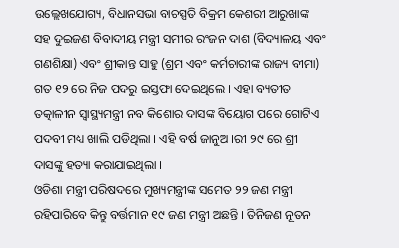ଉଲ୍ଲେଖଯୋଗ୍ୟ, ବିଧାନସଭା ବାଚସ୍ପତି ବିକ୍ରମ କେଶରୀ ଆରୁଖାଙ୍କ ସହ ଦୁଇଜଣ ବିବାଦୀୟ ମନ୍ତ୍ରୀ ସମୀର ରଂଜନ ଦାଶ (ବିଦ୍ୟାଳୟ ଏବଂ ଗଣଶିକ୍ଷା) ଏବଂ ଶ୍ରୀକାନ୍ତ ସାହୁ (ଶ୍ରମ ଏବଂ କର୍ମଚାରୀଙ୍କ ରାଜ୍ୟ ବୀମା) ଗତ ୧୨ ରେ ନିଜ ପଦରୁ ଇସ୍ତଫା ଦେଇଥିଲେ । ଏହା ବ୍ୟତୀତ ତତ୍କାଳୀନ ସ୍ୱାସ୍ଥ୍ୟମନ୍ତ୍ରୀ ନବ କିଶୋର ଦାସଙ୍କ ବିୟୋଗ ପରେ ଗୋଟିଏ ପଦବୀ ମଧ୍ୟ ଖାଲି ପଡିଥିଲା । ଏହି ବର୍ଷ ଜାନୁଅ ।ରୀ ୨୯ ରେ ଶ୍ରୀ ଦାସଙ୍କୁ ହତ୍ୟା କରାଯାଇଥିଲା ।
ଓଡିଶା ମନ୍ତ୍ରୀ ପରିଷଦରେ ମୁଖ୍ୟମନ୍ତ୍ରୀଙ୍କ ସମେତ ୨୨ ଜଣ ମନ୍ତ୍ରୀ ରହିପାରିବେ କିନ୍ତୁ ବର୍ତ୍ତମାନ ୧୯ ଜଣ ମନ୍ତ୍ରୀ ଅଛନ୍ତି । ତିନିଜଣ ନୂତନ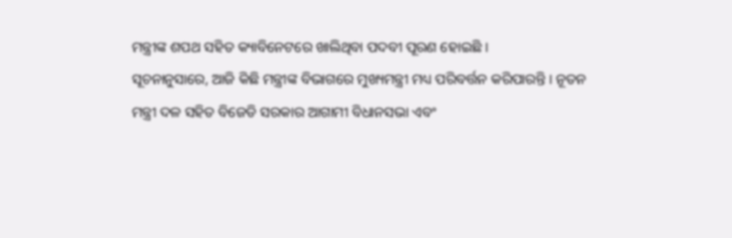ମନ୍ତ୍ରୀଙ୍କ ଶପଥ ସହିତ କ୍ୟାବିନେଟରେ ଖାଲିଥିବା ପଦବୀ ପୂରଣ ହୋଇଛି ।
ସୂଚନାନୁସାରେ, ଆଜି କିଛି ମନ୍ତ୍ରୀଙ୍କ ବିଭାଗରେ ମୁଖ୍ୟମନ୍ତ୍ରୀ ମଧ୍ୟ ପରିବର୍ତ୍ତନ କରିପାରନ୍ତି । ନୂତନ ମନ୍ତ୍ରୀ ଦଳ ସହିତ ବିଜେଡି ସରକାର ଆଗାମୀ ବିଧାନସଭା ଏବଂ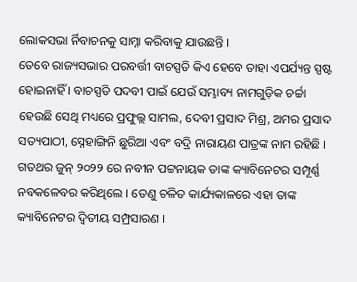ଲୋକସଭା ର୍ନିବାଚନକୁ ସାମ୍ନା କରିବାକୁ ଯାଉଛନ୍ତି ।
ତେବେ ରାଜ୍ୟସଭାର ପରବର୍ତ୍ତୀ ବାଚସ୍ପତି କିଏ ହେବେ ତାହା ଏପର୍ଯ୍ୟନ୍ତ ସ୍ପଷ୍ଟ ହୋଇନାହିଁ । ବାଚସ୍ପତି ପଦବୀ ପାଇଁ ଯେଉଁ ସମ୍ଭାବ୍ୟ ନାମଗୁଡ଼ିକ ଚର୍ଚ୍ଚା ହେଉଛି ସେଥି ମଧ୍ୟରେ ପ୍ରଫୁଲ୍ଲ ସାମଲ, ଦେବୀ ପ୍ରସାଦ ମିଶ୍ର, ଅମର ପ୍ରସାଦ ସତ୍ୟପାଠୀ, ସ୍ନେହାଙ୍ଗିନି ଛୁରିଆ ଏବଂ ବଦ୍ରି ନାରାୟଣ ପାତ୍ରଙ୍କ ନାମ ରହିଛି ।
ଗତଥର ଜୁନ୍ ୨୦୨୨ ରେ ନବୀନ ପଟ୍ଟନାୟକ ତାଙ୍କ କ୍ୟାବିନେଟର ସମ୍ପୂର୍ଣ୍ଣ ନବକଳେବର କରିଥିଲେ । ତେଣୁ ଚଳିତ କାର୍ଯ୍ୟକାଳରେ ଏହା ତାଙ୍କ କ୍ୟାବିନେଟର ଦ୍ୱିତୀୟ ସମ୍ପ୍ରସାରଣ ।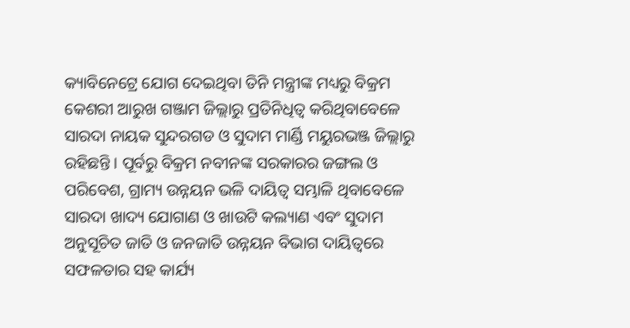କ୍ୟାବିନେଟ୍ରେ ଯୋଗ ଦେଇଥିବା ତିନି ମନ୍ତ୍ରୀଙ୍କ ମଧ୍ୟରୁ ବିକ୍ରମ କେଶରୀ ଆରୁଖ ଗଞ୍ଜାମ ଜିଲ୍ଲାରୁ ପ୍ରତିନିଧିତ୍ୱ କରିଥିବାବେଳେ ସାରଦା ନାୟକ ସୁନ୍ଦରଗଡ ଓ ସୁଦାମ ମାର୍ଣ୍ଡି ମୟୁରଭଞ୍ଜ ଜିଲ୍ଲାରୁ ରହିଛନ୍ତି । ପୂର୍ବରୁ ବିକ୍ରମ ନବୀନଙ୍କ ସରକାରର ଜଙ୍ଗଲ ଓ ପରିବେଶ, ଗ୍ରାମ୍ୟ ଉନ୍ନୟନ ଭଳି ଦାୟିତ୍ୱ ସମ୍ଭାଳି ଥିବାବେଳେ ସାରଦା ଖାଦ୍ୟ ଯୋଗାଣ ଓ ଖାଉଟି କଲ୍ୟାଣ ଏବଂ ସୁଦାମ ଅନୁସୂଚିତ ଜାତି ଓ ଜନଜାତି ଉନ୍ନୟନ ବିଭାଗ ଦାୟିତ୍ୱରେ ସଫଳତାର ସହ କାର୍ଯ୍ୟ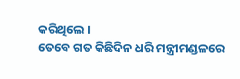କରିଥିଲେ ।
ତେବେ ଗତ କିଛିଦିନ ଧରି ମନ୍ତ୍ରୀମଣ୍ଡଳରେ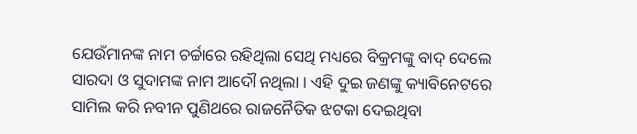ଯେଉଁମାନଙ୍କ ନାମ ଚର୍ଚ୍ଚାରେ ରହିଥିଲା ସେଥି ମଧ୍ୟରେ ବିକ୍ରମଙ୍କୁ ବାଦ୍ ଦେଲେ ସାରଦା ଓ ସୁଦାମଙ୍କ ନାମ ଆଦୌ ନଥିଲା । ଏହି ଦୁଇ ଜଣଙ୍କୁ କ୍ୟାବିନେଟରେ ସାମିଲ କରି ନବୀନ ପୁଣିଥରେ ରାଜନୈତିକ ଝଟକା ଦେଇଥିବା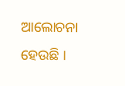ଆଲୋଚନା ହେଉଛି ।